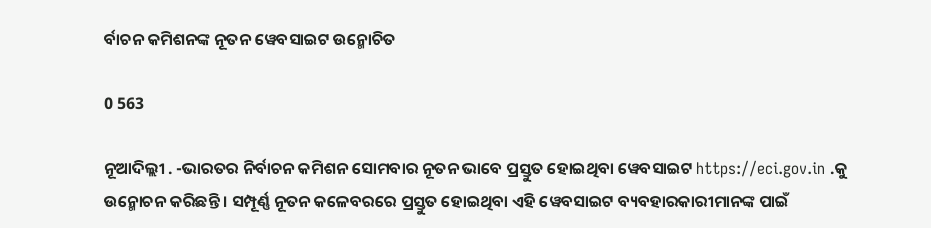ର୍ବାଚନ କମିଶନଙ୍କ ନୂତନ ୱେବସାଇଟ ଉନ୍ମୋଚିତ

0 563

ନୂଆଦିଲ୍ଲୀ . -ଭାରତର ନିର୍ବାଚନ କମିଶନ ସୋମବାର ନୂତନ ଭାବେ ପ୍ରସ୍ତୁତ ହୋଇଥିବା ୱେବସାଇଟ https://eci.gov.in .କୁ ଉନ୍ମୋଚନ କରିଛନ୍ତି । ସମ୍ପୂର୍ଣ୍ଣ ନୂତନ କଳେବରରେ ପ୍ରସ୍ତୁତ ହୋଇଥିବା ଏହି ୱେବସାଇଟ ବ୍ୟବହାରକାରୀମାନଙ୍କ ପାଇଁ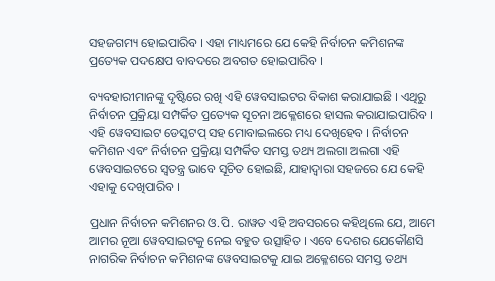ସହଜଗମ୍ୟ ହୋଇପାରିବ । ଏହା ମାଧ୍ୟମରେ ଯେ କେହି ନିର୍ବାଚନ କମିଶନଙ୍କ ପ୍ରତ୍ୟେକ ପଦକ୍ଷେପ ବାବଦରେ ଅବଗତ ହୋଇପାରିବ ।

ବ୍ୟବହାରୀମାନଙ୍କୁ ଦୃଷ୍ଟିରେ ରଖି ଏହି ୱେବସାଇଟର ବିକାଶ କରାଯାଇଛି । ଏଥିରୁ ନିର୍ବାଚନ ପ୍ରକ୍ରିୟା ସମ୍ପର୍କିତ ପ୍ରତ୍ୟେକ ସୂଚନା ଅକ୍ଳେଶରେ ହାସଲ କରାଯାଇପାରିବ । ଏହି ୱେବସାଇଟ ଡେସ୍କଟପ୍ ସହ ମୋବାଇଲରେ ମଧ୍ୟ ଦେଖିହେବ । ନିର୍ବାଚନ କମିଶନ ଏବଂ ନିର୍ବାଚନ ପ୍ରକ୍ରିୟା ସମ୍ପର୍କିତ ସମସ୍ତ ତଥ୍ୟ ଅଲଗା ଅଲଗା ଏହି ୱେବସାଇଟରେ ସ୍ୱତନ୍ତ୍ର ଭାବେ ସୂଚିତ ହୋଇଛି, ଯାହାଦ୍ୱାରା ସହଜରେ ଯେ କେହି ଏହାକୁ ଦେଖିପାରିବ ।

ପ୍ରଧାନ ନିର୍ବାଚନ କମିଶନର ଓ.ପି. ରାୱତ ଏହି ଅବସରରେ କହିଥିଲେ ଯେ, ଆମେ ଆମର ନୂଆ ୱେବସାଇଟକୁ ନେଇ ବହୁତ ଉତ୍ସାହିତ । ଏବେ ଦେଶର ଯେକୌଣସି ନାଗରିକ ନିର୍ବାଚନ କମିଶନଙ୍କ ୱେବସାଇଟକୁ ଯାଇ ଅକ୍ଳେଶରେ ସମସ୍ତ ତଥ୍ୟ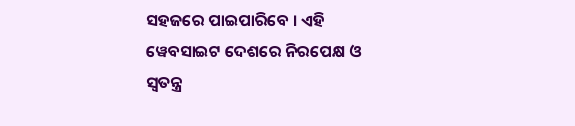ସହଜରେ ପାଇପାରିବେ । ଏହି ୱେବସାଇଟ ଦେଶରେ ନିରପେକ୍ଷ ଓ ସ୍ୱତନ୍ତ୍ର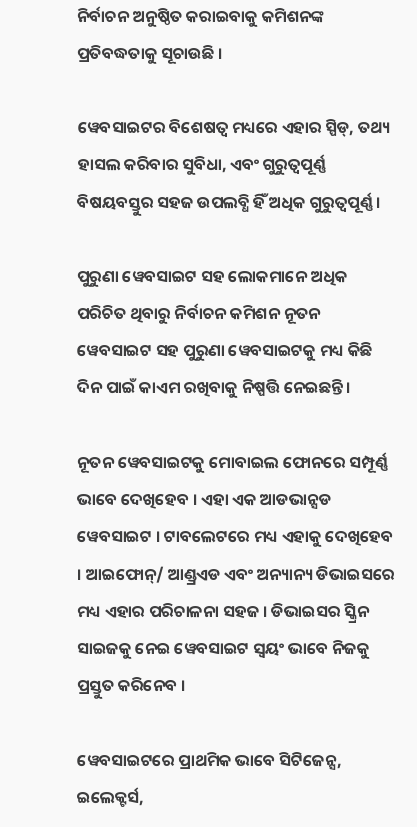ନିର୍ବାଚନ ଅନୁଷ୍ଠିତ କରାଇବାକୁ କମିଶନଙ୍କ ପ୍ରତିବଦ୍ଧତାକୁ ସୂଚାଉଛି ।

ୱେବସାଇଟର ବିଶେଷତ୍ୱ ମଧ୍ୟରେ ଏହାର ସ୍ପିଡ୍, ତଥ୍ୟ ହାସଲ କରିବାର ସୁବିଧା, ଏବଂ ଗୁରୁତ୍ୱପୂର୍ଣ୍ଣ ବିଷୟବସ୍ତୁର ସହଜ ଉପଲବ୍ଧି ହିଁ ଅଧିକ ଗୁରୁତ୍ୱପୂର୍ଣ୍ଣ ।

ପୁରୁଣା ୱେବସାଇଟ ସହ ଲୋକମାନେ ଅଧିକ ପରିଚିତ ଥିବାରୁ ନିର୍ବାଚନ କମିଶନ ନୂତନ ୱେବସାଇଟ ସହ ପୁରୁଣା ୱେବସାଇଟକୁ ମଧ୍ୟ କିଛି ଦିନ ପାଇଁ କାଏମ ରଖିବାକୁ ନିଷ୍ପତ୍ତି ନେଇଛନ୍ତି ।

ନୂତନ ୱେବସାଇଟକୁ ମୋବାଇଲ ଫୋନରେ ସମ୍ପୂର୍ଣ୍ଣ ଭାବେ ଦେଖିହେବ । ଏହା ଏକ ଆଡଭାନ୍ସଡ ୱେବସାଇଟ । ଟାବଲେଟରେ ମଧ୍ୟ ଏହାକୁ ଦେଖିହେବ । ଆଇଫୋନ୍/ ଆଣ୍ଡ୍ରଏଡ ଏବଂ ଅନ୍ୟାନ୍ୟ ଡିଭାଇସରେ ମଧ୍ୟ ଏହାର ପରିଚାଳନା ସହଜ । ଡିଭାଇସର ସ୍କ୍ରିନ ସାଇଜକୁ ନେଇ ୱେବସାଇଟ ସ୍ୱୟଂ ଭାବେ ନିଜକୁ ପ୍ରସ୍ତୁତ କରିନେବ ।

ୱେବସାଇଟରେ ପ୍ରାଥମିକ ଭାବେ ସିଟିଜେନ୍ସ, ଇଲେକ୍ଟର୍ସ,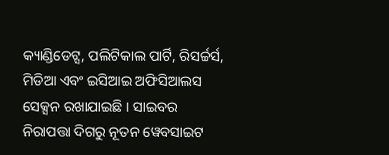କ୍ୟାଣ୍ଡିଡେଟ୍ସ, ପଲିଟିକାଲ ପାର୍ଟି, ରିସର୍ଚ୍ଚର୍ସ, ମିଡିଆ ଏବଂ ଇସିଆଇ ଅଫିସିଆଲସ ସେକ୍ସନ ରଖାଯାଇଛି । ସାଇବର ନିରାପତ୍ତା ଦିଗରୁ ନୂତନ ୱେବସାଇଟ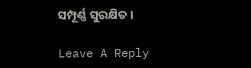ସମ୍ପୂର୍ଣ୍ଣ ସୁରକ୍ଷିତ ।

Leave A Reply